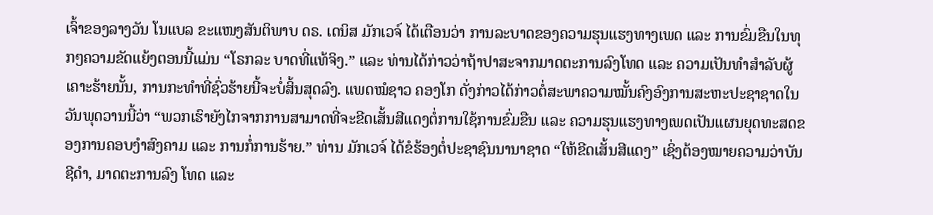ເຈົ້າຂອງລາງວັນ ໂນແບລ ຂະແໜງສັນຕິພາບ ດຣ. ເດນິສ ມັກເວຈ໌ ໄດ້ເຕືອນວ່າ ການລະບາດຂອງຄວາມຮຸນແຮງທາງເພດ ແລະ ການຂົ່ມຂືນໃນທຸກໆຄວາມຂັດແຍ້ງຕອນນີ້ແມ່ນ “ໂຣກລະ ບາດທີ່ແທ້ຈິງ.” ແລະ ທ່ານໄດ້ກ່າວວ່າຖ້າປາສະຈາກມາດຕະການລົງໂທດ ແລະ ຄວາມເປັນທຳສຳລັບຜູ້ເຄາະຮ້າຍນັ້ນ, ການກະທຳທີ່ຊົ່ວຮ້າຍນີ້ຈະບໍ່ສິ້ນສຸດລົງ. ແພດໝໍຊາວ ຄອງໂກ ດັ່ງກ່າວໄດ້ກ່າວຕໍ່ສະພາຄວາມໝັ້ນຄົງອົງການສະຫະປະຊາຊາດໃນວັນພຸດວານນີ້ວ່າ “ພວກເຮົາຍັງໄກຈາກການສາມາດທີ່ຈະຂີດເສັ້ນສີແດງຕໍ່ການໃຊ້ການຂົ່ມຂືນ ແລະ ຄວາມຮຸນແຮງທາງເພດເປັນແຜນຍຸດທະສດຂອງການຄອບງຳສົງຄາມ ແລະ ການກໍ່ການຮ້າຍ.” ທ່ານ ມັກເວຈ໌ ໄດ້ຂໍຮ້ອງຕໍ່ປະຊາຊົນນານາຊາດ “ໃຫ້ຂີດເສັ້ນສີແດງ” ເຊິ່ງຕ້ອງໝາຍຄວາມວ່າບັນຊີດຳ, ມາດຕະການລົງ ໂທດ ແລະ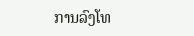ການລົງໂທ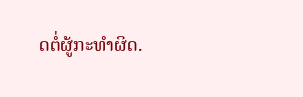ດຕໍ່ຜູ້ກະທຳຜິດ.